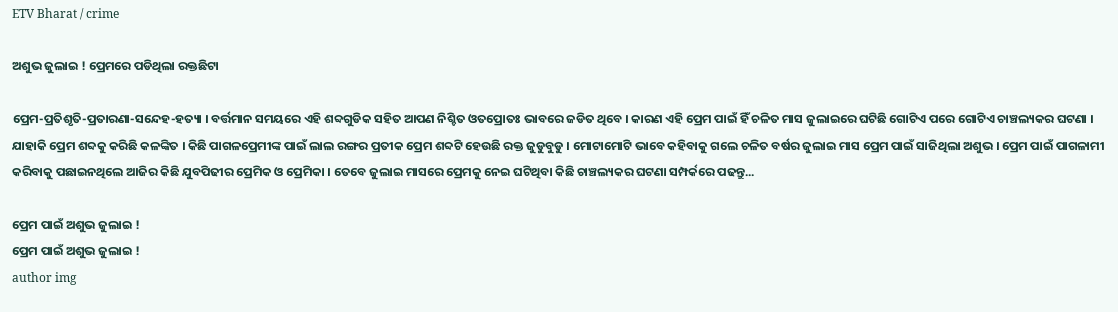ETV Bharat / crime

ଅଶୁଭ ଜୁଲାଇ ! ପ୍ରେମରେ ପଡିଥିଲା ରକ୍ତଛିଟା

ପ୍ରେମ-ପ୍ରତିଶୃତି-ପ୍ରତାରଣା-ସନ୍ଦେହ-ହତ୍ୟା । ବର୍ତ୍ତମାନ ସମୟରେ ଏହି ଶବ୍ଦଗୁଡିକ ସହିତ ଆପଣ ନିଶ୍ଚିତ ଓତପ୍ରୋତଃ ଭାବରେ ଜଡିତ ଥିବେ । କାରଣ ଏହି ପ୍ରେମ ପାଇଁ ହିଁ ଚଳିତ ମାସ ଜୁଲାଇରେ ଘଟିଛି ଗୋଟିଏ ପରେ ଗୋଟିଏ ଚାଞ୍ଚଲ୍ୟକର ଘଟଣା । ଯାହାକି ପ୍ରେମ ଶବ୍ଦକୁ କରିଛି କଳଙ୍କିତ । କିଛି ପାଗଳପ୍ରେମୀଙ୍କ ପାଇଁ ଲାଲ ରଙ୍ଗର ପ୍ରତୀକ ପ୍ରେମ ଶବ୍ଦଟି ହେଉଛି ରକ୍ତ ଜୁଡୁବୁଡୁ । ମୋଟାମୋଟି ଭାବେ କହିବାକୁ ଗଲେ ଚଳିତ ବର୍ଷର ଜୁଲାଇ ମାସ ପ୍ରେମ ପାଇଁ ସାଜିଥିଲା ଅଶୁଭ । ପ୍ରେମ ପାଇଁ ପାଗଳାମୀ କରିବାକୁ ପଛାଇନଥିଲେ ଆଜିର କିଛି ଯୁବପିଢୀର ପ୍ରେମିକ ଓ ପ୍ରେମିକା । ତେବେ ଜୁଲାଇ ମାସରେ ପ୍ରେମକୁ ନେଇ ଘଟିଥିବା କିଛି ଚାଞ୍ଚଲ୍ୟକର ଘଟଣା ସମ୍ପର୍କରେ ପଢନ୍ତୁ...

ପ୍ରେମ ପାଇଁ ଅଶୁଭ ଜୁଲାଇ !
ପ୍ରେମ ପାଇଁ ଅଶୁଭ ଜୁଲାଇ !
author img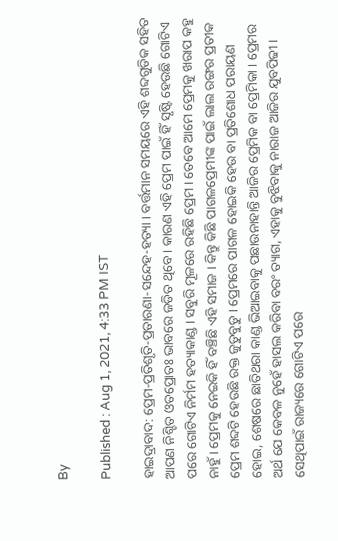By

Published : Aug 1, 2021, 4:33 PM IST

ହାଇଦ୍ରାବାଦ: ପ୍ରେମ-ପ୍ରତିଶୃତି-ପ୍ରତାରଣା-ସନ୍ଦେହ-ହତ୍ୟା । ବର୍ତ୍ତମାନ ସମୟରେ ଏହି ଶବ୍ଦଗୁଡିକ ସହିତ ଆପଣ ନିଶ୍ଚିତ ଓତପ୍ରୋତଃ ଭାବରେ ଜଡିତ ଥିବେ । କାରଣ ଏହି ପ୍ରେମ ପାଇଁ ହିଁ ସୃଷ୍ଟି ହେଉଛି ଗୋଟିଏ ପରେ ଗୋଟିଏ ନିର୍ମମ ହତ୍ୟାକାଣ୍ଡ । ସବୁରି ମୂଳରେ ରହିଛି ପ୍ରେମ । ତେବେ ଆମେ ପ୍ରେମକୁ ଖରାପ କହୁ ନାହୁଁ । ପ୍ରେମକୁ ନେଇକି ହିଁ ବଞ୍ଚିଛି ଏହି ସମାଜ । କିନ୍ତୁ କିଛି ପାଗଳପ୍ରେମୀଙ୍କ ପାଇଁ ଲାଲ ରଙ୍ଗର ପ୍ରତୀକ ପ୍ରେମ ଶବ୍ଦଟି ହେଉଛି ରକ୍ତ ଜୁଡୁବୁଡୁ । ପ୍ରେମରେ ପାଗଳ ହୋଇକି ହେଉ ବା ପ୍ରତିଶୋଧ ପରାୟଣ ହୋଇ, ଶେଷରେ ଛାତିଥରା କାଣ୍ଡ ଭିଆଇବାକୁ ପଛାଉନାହାନ୍ତି ଆଜିର ପ୍ରେମିକ ବା ପ୍ରେମିକା । ପ୍ରେମର ଅର୍ଥ ଯେ କେବଳ ନୁହେଁ ହାସଲ କରିବା ବରଂ ତ୍ୟାଗ, ଏହାକୁ ବୁଝିବାକୁ ନାରାଜ ଆଜିର ଯୁବପିଢୀ । ସେଥିପାଇଁ ରାଜ୍ୟରେ ଗୋଟିଏ ପରେ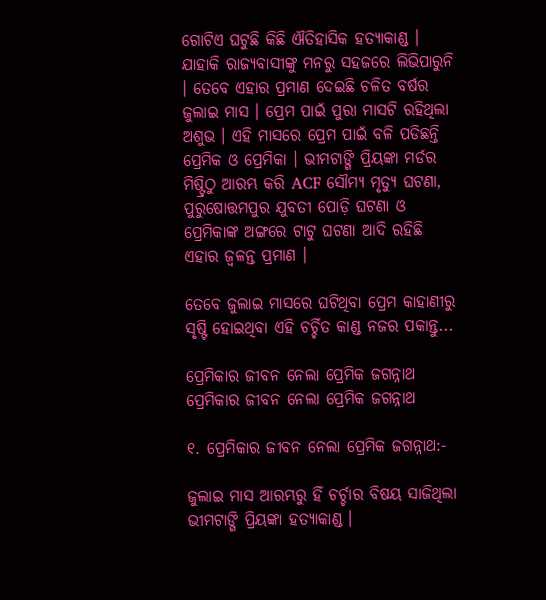ଗୋଟିଏ ଘଟୁଛି କିଛି ଐତିହାସିକ ହତ୍ୟାକାଣ୍ଡ । ଯାହାକି ରାଜ୍ୟବାସୀଙ୍କୁ ମନରୁ ସହଜରେ ଲିଭିପାରୁନି । ତେବେ ଏହାର ପ୍ରମାଣ ଦେଇଛି ଚଳିତ ବର୍ଷର ଜୁଲାଇ ମାସ । ପ୍ରେମ ପାଇଁ ପୁରା ମାସଟି ରହିଥିଲା ଅଶୁଭ । ଏହି ମାସରେ ପ୍ରେମ ପାଇଁ ବଳି ପଡିଛନ୍ତି ପ୍ରେମିକ ଓ ପ୍ରେମିକା । ଭୀମଟାଙ୍ଗି ପ୍ରିୟଙ୍କା ମର୍ଡର ମିଷ୍ଟ୍ରିଠୁ ଆରମ୍ଭ କରି ACF ସୌମ୍ୟ ମୃତ୍ୟୁ ଘଟଣା, ପୁରୁଷୋତ୍ତମପୁର ଯୁବତୀ ପୋଡ଼ି ଘଟଣା ଓ ପ୍ରେମିକାଙ୍କ ଅଙ୍ଗରେ ଟାଟୁ ଘଟଣା ଆଦି ରହିଛି ଏହାର ଜ୍ବଳନ୍ତ ପ୍ରମାଣ ।

ତେବେ ଜୁଲାଇ ମାସରେ ଘଟିଥିବା ପ୍ରେମ କାହାଣୀରୁ ସୃଷ୍ଟି ହୋଇଥିବା ଏହି ଚର୍ଚ୍ଚିତ କାଣ୍ଡ ନଜର ପକାନ୍ତୁ...

ପ୍ରେମିକାର ଜୀବନ ନେଲା ପ୍ରେମିକ ଜଗନ୍ନାଥ
ପ୍ରେମିକାର ଜୀବନ ନେଲା ପ୍ରେମିକ ଜଗନ୍ନାଥ

୧. ପ୍ରେମିକାର ଜୀବନ ନେଲା ପ୍ରେମିକ ଜଗନ୍ନାଥ:-

ଜୁଲାଇ ମାସ ଆରମ୍ଭରୁ ହିଁ ଚର୍ଚ୍ଚାର ବିଷୟ ସାଜିଥିଲା ଭୀମଟାଙ୍ଗି ପ୍ରିୟଙ୍କା ହତ୍ୟାକାଣ୍ଡ ।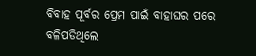ବିବାହ ପୂର୍ବର ପ୍ରେମ ପାଇଁ ବାହାଘର ପରେ ବଳିପଡିଥିଲେ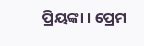ପ୍ରିୟଙ୍କା । ପ୍ରେମ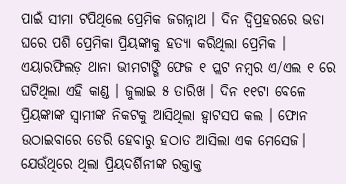ପାଇଁ ସୀମା ଟପିଥିଲେ ପ୍ରେମିକ ଜଗନ୍ନାଥ । ଦିନ ଦ୍ବିପ୍ରହରରେ ଭଡା ଘରେ ପଶି ପ୍ରେମିକା ପ୍ରିୟଙ୍କାକୁ ହତ୍ୟା କରିଥିଲା ପ୍ରେମିକ । ଏୟାରଫିଲଡ଼ ଥାନା ଭୀମଟାଙ୍ଗି ଫେଜ ୧ ପ୍ଲଟ ନମ୍ବର ଏ/ଏଲ ୧ ରେ ଘଟିଥିଲା ଏହି କାଣ୍ଡ । ଜୁଲାଇ ୫ ତାରିଖ । ଦିନ ୧୧ଟା ବେଳେ ପ୍ରିୟଙ୍କାଙ୍କ ସ୍ବାମୀଙ୍କ ନିକଟକୁ ଆସିଥିଲା ହ୍ବାଟସପ କଲ । ଫୋନ ଉଠାଇବାରେ ଡେରି ହେବାରୁ ହଠାତ ଆସିଲା ଏକ ମେସେଜ। ଯେଉଁଥିରେ ଥିଲା ପ୍ରିୟଦର୍ଶିନୀଙ୍କ ରକ୍ତାକ୍ତ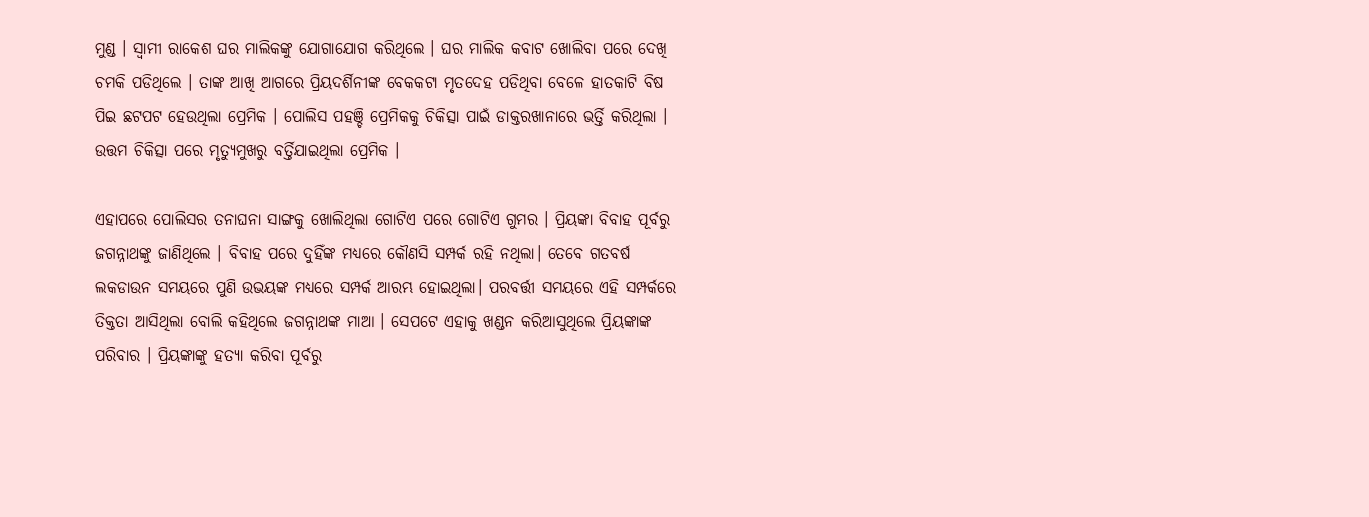ମୁଣ୍ଡ । ସ୍ବାମୀ ରାକେଶ ଘର ମାଲିକଙ୍କୁ ଯୋଗାଯୋଗ କରିଥିଲେ । ଘର ମାଲିକ କବାଟ ଖୋଲିବା ପରେ ଦେଖି ଚମକି ପଡିଥିଲେ । ତାଙ୍କ ଆଖି ଆଗରେ ପ୍ରିୟଦର୍ଶିନୀଙ୍କ ବେକକଟା ମୃତଦେହ ପଡିଥିବା ବେଳେ ହାତକାଟି ବିଷ ପିଇ ଛଟପଟ ହେଉଥିଲା ପ୍ରେମିକ । ପୋଲିସ ପହଞ୍ଚି ପ୍ରେମିକକୁ ଚିକିତ୍ସା ପାଇଁ ଡାକ୍ତରଖାନାରେ ଭର୍ତ୍ତି କରିଥିଲା । ଉତ୍ତମ ଚିକିତ୍ସା ପରେ ମୃତ୍ୟୁମୁଖରୁ ବର୍ତ୍ତିଯାଇଥିଲା ପ୍ରେମିକ ।

ଏହାପରେ ପୋଲିସର ତନାଘନା ସାଙ୍ଗକୁ ଖୋଲିଥିଲା ଗୋଟିଏ ପରେ ଗୋଟିଏ ଗୁମର । ପ୍ରିୟଙ୍କା ବିବାହ ପୂର୍ବରୁ ଜଗନ୍ନାଥଙ୍କୁ ଜାଣିଥିଲେ । ବିବାହ ପରେ ଦୁହିଁଙ୍କ ମଧ୍ୟରେ କୌଣସି ସମ୍ପର୍କ ରହି ନଥିଲା। ତେବେ ଗତବର୍ଷ ଲକଡାଉନ ସମୟରେ ପୁଣି ଉଭୟଙ୍କ ମଧ୍ୟରେ ସମ୍ପର୍କ ଆରମ୍ଭ ହୋଇଥିଲା। ପରବର୍ତ୍ତୀ ସମୟରେ ଏହି ସମ୍ପର୍କରେ ତିକ୍ତତା ଆସିଥିଲା ବୋଲି କହିଥିଲେ ଜଗନ୍ନାଥଙ୍କ ମାଆ । ସେପଟେ ଏହାକୁ ଖଣ୍ଡନ କରିଆସୁଥିଲେ ପ୍ରିୟଙ୍କାଙ୍କ ପରିବାର । ପ୍ରିୟଙ୍କାଙ୍କୁ ହତ୍ୟା କରିବା ପୂର୍ବରୁ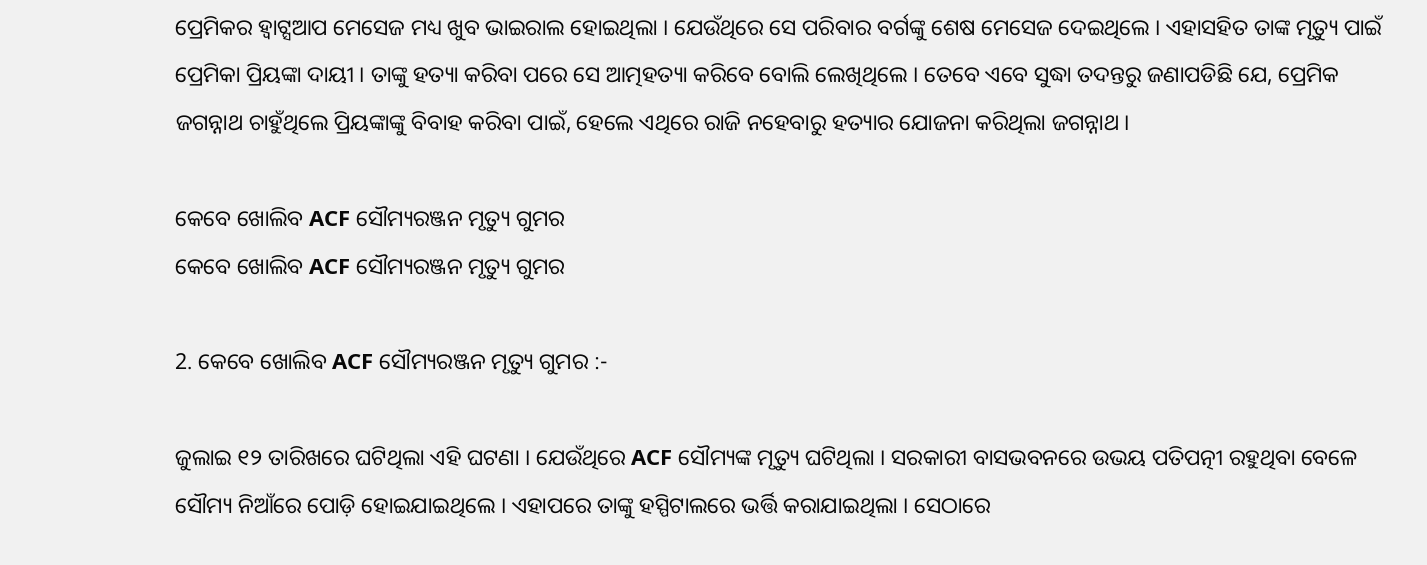ପ୍ରେମିକର ହ୍ବାଟ୍ସଆପ ମେସେଜ ମଧ୍ୟ ଖୁବ ଭାଇରାଲ ହୋଇଥିଲା । ଯେଉଁଥିରେ ସେ ପରିବାର ବର୍ଗଙ୍କୁ ଶେଷ ମେସେଜ ଦେଇଥିଲେ । ଏହାସହିତ ତାଙ୍କ ମୃତ୍ୟୁ ପାଇଁ ପ୍ରେମିକା ପ୍ରିୟଙ୍କା ଦାୟୀ । ତାଙ୍କୁ ହତ୍ୟା କରିବା ପରେ ସେ ଆତ୍ମହତ୍ୟା କରିବେ ବୋଲି ଲେଖିଥିଲେ । ତେବେ ଏବେ ସୁଦ୍ଧା ତଦନ୍ତରୁ ଜଣାପଡିଛି ଯେ, ପ୍ରେମିକ ଜଗନ୍ନାଥ ଚାହୁଁଥିଲେ ପ୍ରିୟଙ୍କାଙ୍କୁ ବିବାହ କରିବା ପାଇଁ, ହେଲେ ଏଥିରେ ରାଜି ନହେବାରୁ ହତ୍ୟାର ଯୋଜନା କରିଥିଲା ଜଗନ୍ନାଥ ।

କେବେ ଖୋଲିବ ACF ସୌମ୍ୟରଞ୍ଜନ ମୃତ୍ୟୁ ଗୁମର
କେବେ ଖୋଲିବ ACF ସୌମ୍ୟରଞ୍ଜନ ମୃତ୍ୟୁ ଗୁମର

2. କେବେ ଖୋଲିବ ACF ସୌମ୍ୟରଞ୍ଜନ ମୃତ୍ୟୁ ଗୁମର :-

ଜୁଲାଇ ୧୨ ତାରିଖରେ ଘଟିଥିଲା ଏହି ଘଟଣା । ଯେଉଁଥିରେ ACF ସୌମ୍ୟଙ୍କ ମୃତ୍ୟୁ ଘଟିଥିଲା । ସରକାରୀ ବାସଭବନରେ ଉଭୟ ପତିପତ୍ନୀ ରହୁଥିବା ବେଳେ ସୌମ୍ୟ ନିଆଁରେ ପୋଡ଼ି ହୋଇଯାଇଥିଲେ । ଏହାପରେ ତାଙ୍କୁ ହସ୍ପିଟାଲରେ ଭର୍ତ୍ତି କରାଯାଇଥିଲା । ସେଠାରେ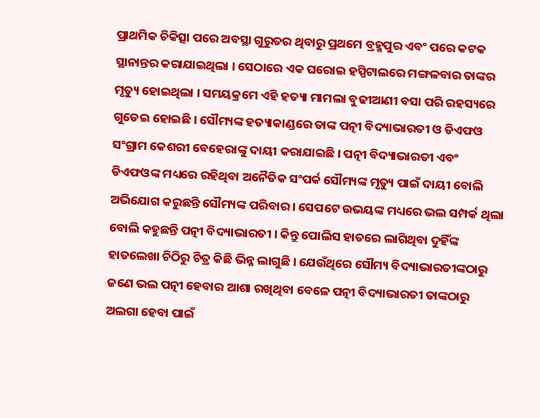ପ୍ରାଥମିକ ଚିକିତ୍ସା ପରେ ଅବସ୍ଥା ଗୁରୁତର ଥିବାରୁ ପ୍ରଥମେ ବ୍ରହ୍ମପୁର ଏବଂ ପରେ କଟକ ସ୍ଥାନାନ୍ତର କରାଯାଇଥିଲା । ସେଠାରେ ଏକ ଘରୋଇ ହସ୍ପିଟାଲରେ ମଙ୍ଗଳବାର ତାଙ୍କର ମୃତ୍ୟୁ ହୋଇଥିଲା । ସମୟକ୍ରମେ ଏହି ହତ୍ୟା ମାମଲା ବୁଢୀଆଣୀ ବସା ପରି ରହସ୍ୟରେ ଗୁଡେଇ ହୋଇଛି । ସୌମ୍ୟଙ୍କ ହତ୍ୟାକାଣ୍ଡରେ ତାଙ୍କ ପତ୍ନୀ ବିଦ୍ୟାଭାରତୀ ଓ ଡିଏଫଓ ସଂଗ୍ରାମ କେଶରୀ ବେହେରାଙ୍କୁ ଦାୟୀ କରାଯାଇଛି । ପତ୍ନୀ ବିଦ୍ୟାଭାରତୀ ଏବଂ ଡିଏଫଓଙ୍କ ମଧ୍ୟରେ ରହିଥିବା ଅନୈତିକ ସଂପର୍କ ସୌମ୍ୟଙ୍କ ମୃତ୍ୟୁ ପାଇଁ ଦାୟୀ ବୋଲି ଅଭିଯୋଗ କରୁଛନ୍ତି ସୌମ୍ୟଙ୍କ ପରିବାର । ସେପଟେ ଉଭୟଙ୍କ ମଧ୍ୟରେ ଭଲ ସମ୍ପର୍କ ଥିଲା ବୋଲି କହୁଛନ୍ତି ପତ୍ନୀ ବିଦ୍ୟାଭାରତୀ । କିନ୍ତୁ ପୋଲିସ ହାତରେ ଲାଗିଥିବା ଦୁହିଁଙ୍କ ହାତଲେଖା ଚିଠିରୁ ଚିତ୍ର କିଛି ଭିନ୍ନ ଲାଗୁଛି । ଯେଉଁଥିରେ ସୌମ୍ୟ ବିଦ୍ୟାଭାରତୀଙ୍କଠାରୁ ଜଣେ ଭଲ ପତ୍ନୀ ହେବାର ଆଶା ରଖିଥିବା ବେଳେ ପତ୍ନୀ ବିଦ୍ୟାଭାରତୀ ତାଙ୍କଠାରୁ ଅଲଗା ହେବା ପାଇଁ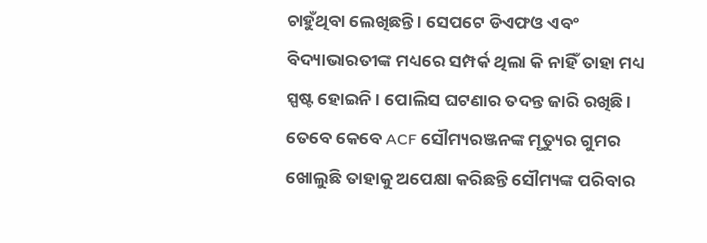ଚାହୁଁଥିବା ଲେଖିଛନ୍ତି । ସେପଟେ ଡିଏଫଓ ଏବଂ ବିଦ୍ୟାଭାରତୀଙ୍କ ମଧ୍ୟରେ ସମ୍ପର୍କ ଥିଲା କି ନାହିଁ ତାହା ମଧ୍ୟ ସ୍ପଷ୍ଟ ହୋଇନି । ପୋଲିସ ଘଟଣାର ତଦନ୍ତ ଜାରି ରଖିଛି । ତେବେ କେବେ ACF ସୌମ୍ୟରଞ୍ଜନଙ୍କ ମୃତ୍ୟୁର ଗୁମର ଖୋଲୁଛି ତାହାକୁ ଅପେକ୍ଷା କରିଛନ୍ତି ସୌମ୍ୟଙ୍କ ପରିବାର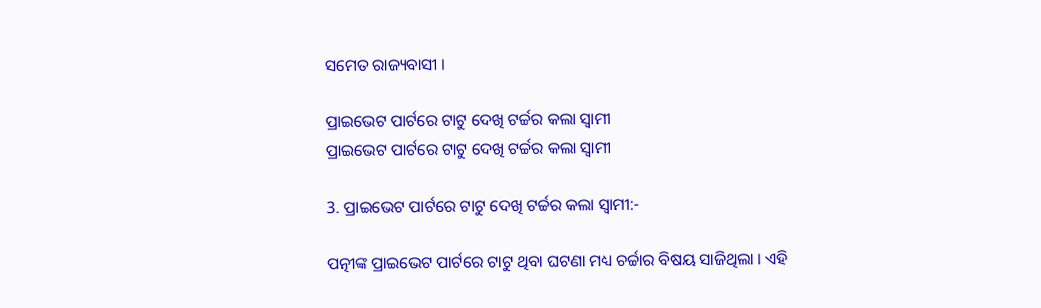ସମେତ ରାଜ୍ୟବାସୀ ।

ପ୍ରାଇଭେଟ ପାର୍ଟରେ ଟାଟୁ ଦେଖି ଟର୍ଚ୍ଚର କଲା ସ୍ବାମୀ
ପ୍ରାଇଭେଟ ପାର୍ଟରେ ଟାଟୁ ଦେଖି ଟର୍ଚ୍ଚର କଲା ସ୍ବାମୀ

3. ପ୍ରାଇଭେଟ ପାର୍ଟରେ ଟାଟୁ ଦେଖି ଟର୍ଚ୍ଚର କଲା ସ୍ବାମୀ:-

ପତ୍ନୀଙ୍କ ପ୍ରାଇଭେଟ ପାର୍ଟରେ ଟାଟୁ ଥିବା ଘଟଣା ମଧ୍ୟ ଚର୍ଚ୍ଚାର ବିଷୟ ସାଜିଥିଲା । ଏହି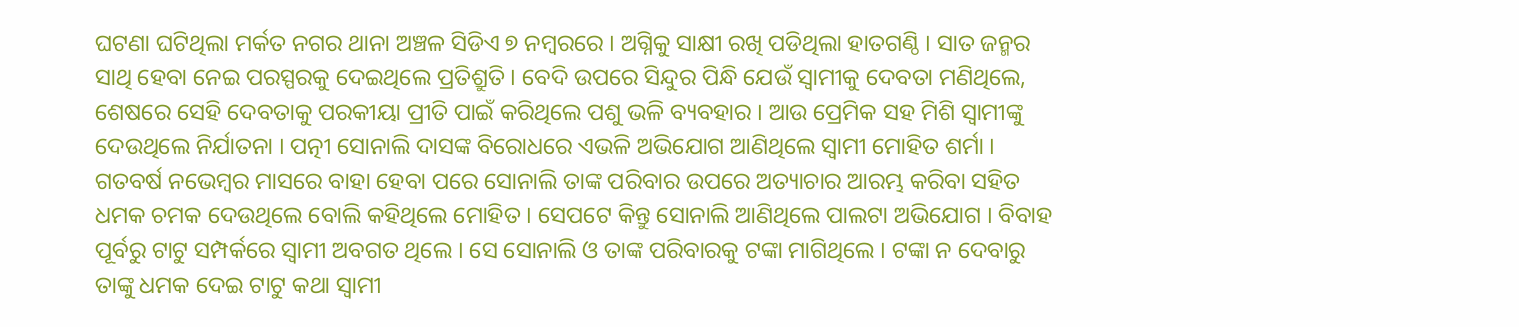ଘଟଣା ଘଟିଥିଲା ମର୍କତ ନଗର ଥାନା ଅଞ୍ଚଳ ସିଡିଏ ୭ ନମ୍ବରରେ । ଅଗ୍ନିକୁ ସାକ୍ଷୀ ରଖି ପଡିଥିଲା ହାତଗଣ୍ଠି । ସାତ ଜନ୍ମର ସାଥି ହେବା ନେଇ ପରସ୍ପରକୁ ଦେଇଥିଲେ ପ୍ରତିଶ୍ରୁତି । ବେଦି ଉପରେ ସିନ୍ଦୁର ପିନ୍ଧି ଯେଉଁ ସ୍ବାମୀକୁ ଦେବତା ମଣିଥିଲେ, ଶେଷରେ ସେହି ଦେବତାକୁ ପରକୀୟା ପ୍ରୀତି ପାଇଁ କରିଥିଲେ ପଶୁ ଭଳି ବ୍ୟବହାର । ଆଉ ପ୍ରେମିକ ସହ ମିଶି ସ୍ବାମୀଙ୍କୁ ଦେଉଥିଲେ ନିର୍ଯାତନା । ପତ୍ନୀ ସୋନାଲି ଦାସଙ୍କ ବିରୋଧରେ ଏଭଳି ଅଭିଯୋଗ ଆଣିଥିଲେ ସ୍ବାମୀ ମୋହିତ ଶର୍ମା । ଗତବର୍ଷ ନଭେମ୍ବର ମାସରେ ବାହା ହେବା ପରେ ସୋନାଲି ତାଙ୍କ ପରିବାର ଉପରେ ଅତ୍ୟାଚାର ଆରମ୍ଭ କରିବା ସହିତ ଧମକ ଚମକ ଦେଉଥିଲେ ବୋଲି କହିଥିଲେ ମୋହିତ । ସେପଟେ କିନ୍ତୁ ସୋନାଲି ଆଣିଥିଲେ ପାଲଟା ଅଭିଯୋଗ । ବିବାହ ପୂର୍ବରୁ ଟାଟୁ ସମ୍ପର୍କରେ ସ୍ବାମୀ ଅବଗତ ଥିଲେ । ସେ ସୋନାଲି ଓ ତାଙ୍କ ପରିବାରକୁ ଟଙ୍କା ମାଗିଥିଲେ । ଟଙ୍କା ନ ଦେବାରୁ ତାଙ୍କୁ ଧମକ ଦେଇ ଟାଟୁ କଥା ସ୍ବାମୀ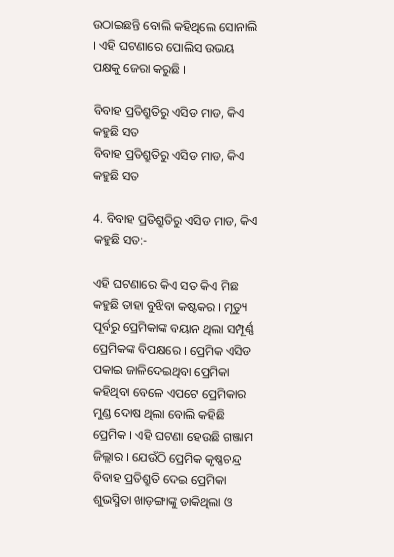ଉଠାଇଛନ୍ତି ବୋଲି କହିଥିଲେ ସୋନାଲି । ଏହି ଘଟଣାରେ ପୋଲିସ ଉଭୟ ପକ୍ଷକୁ ଜେରା କରୁଛି ।

ବିବାହ ପ୍ରତିଶ୍ରୁତିରୁ ଏସିଡ ମାଡ, କିଏ କହୁଛି ସତ
ବିବାହ ପ୍ରତିଶ୍ରୁତିରୁ ଏସିଡ ମାଡ, କିଏ କହୁଛି ସତ

4. ବିବାହ ପ୍ରତିଶ୍ରୁତିରୁ ଏସିଡ ମାଡ, କିଏ କହୁଛି ସତ:-

ଏହି ଘଟଣାରେ କିଏ ସତ କିଏ ମିଛ କହୁଛି ତାହା ବୁଝିବା କଷ୍ଟକର । ମୃତ୍ୟୁ ପୂର୍ବରୁ ପ୍ରେମିକାଙ୍କ ବୟାନ ଥିଲା ସମ୍ପୂର୍ଣ୍ଣ ପ୍ରେମିକଙ୍କ ବିପକ୍ଷରେ । ପ୍ରେମିକ ଏସିଡ ପକାଇ ଜାଳିଦେଇଥିବା ପ୍ରେମିକା କହିଥିବା ବେଳେ ଏପଟେ ପ୍ରେମିକାର ମୁଣ୍ଡ ଦୋଷ ଥିଲା ବୋଲି କହିଛି ପ୍ରେମିକ । ଏହି ଘଟଣା ହେଉଛି ଗଞ୍ଜାମ ଜିଲ୍ଲାର । ଯେଉଁଠି ପ୍ରେମିକ କୃଷ୍ଣଚନ୍ଦ୍ର ବିବାହ ପ୍ରତିଶ୍ରୁତି ଦେଇ ପ୍ରେମିକା ଶୁଭସ୍ମିତା ଖାଡ଼ଙ୍ଗାଙ୍କୁ ଡାକିଥିଲା ଓ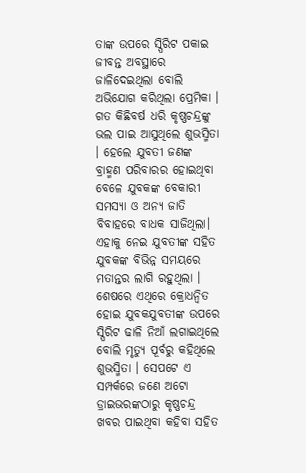ତାଙ୍କ ଉପରେ ସ୍ପିରିଟ ପକାଇ ଜୀବନ୍ତ ଅବସ୍ଥାରେ ଜାଳିଦେଇଥିଲା ବୋଲି ଅଭିଯୋଗ କରିଥିଲା ପ୍ରେମିକା । ଗତ କିଛିବର୍ଷ ଧରି କୃଷ୍ଣଚନ୍ଦ୍ରଙ୍କୁ ଭଲ ପାଇ ଆସୁଥିଲେ ଶୁଭସ୍ମିତା । ହେଲେ ଯୁବତୀ ଜଣଙ୍କ ବ୍ରାହ୍ମଣ ପରିବାରର ହୋଇଥିବା ବେଳେ ଯୁବକଙ୍କ ବେକାରୀ ସମସ୍ୟା ଓ ଅନ୍ୟ ଜାତି ବିବାହରେ ବାଧକ ସାଜିଥିଲା। ଏହାକୁ ନେଇ ଯୁବତୀଙ୍କ ସହିତ ଯୁବକଙ୍କ ବିଭିନ୍ନ ସମୟରେ ମତାନ୍ତର ଲାଗି ରହୁଥିଲା । ଶେଷରେ ଏଥିରେ କ୍ରୋଧନ୍ବିତ ହୋଇ ଯୁବକଯୁବତୀଙ୍କ ଉପରେ ସ୍ପିରିଟ ଢାଳି ନିଆଁ ଲଗାଇଥିଲେ ବୋଲି ମୃତ୍ୟୁ ପୂର୍ବରୁ କହିଥିଲେ ଶୁଭସ୍ମିତା । ସେପଟେ ଏ ସମ୍ପର୍କରେ ଜଣେ ଅଟୋ ଡ୍ରାଇଭରଙ୍କଠାରୁ କୃଷ୍ଣଚନ୍ଦ୍ର ଖବର ପାଇଥିବା କହିବା ସହିତ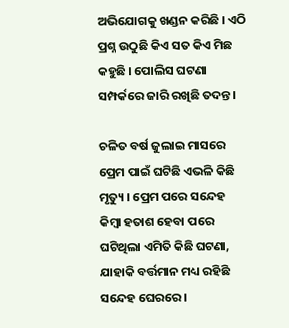ଅଭିଯୋଗକୁ ଖଣ୍ଡନ କରିଛି । ଏଠି ପ୍ରଶ୍ନ ଉଠୁଛି କିଏ ସତ କିଏ ମିଛ କହୁଛି । ପୋଲିସ ଘଟଣା ସମ୍ପର୍କରେ ଜାରି ରଖିଛି ତଦନ୍ତ ।

ଚଳିତ ବର୍ଷ ଜୁଲାଇ ମାସରେ ପ୍ରେମ ପାଇଁ ଘଟିଛି ଏଭଳି କିଛି ମୃତ୍ୟୁ । ପ୍ରେମ ପରେ ସନ୍ଦେହ କିମ୍ବା ହତାଶ ହେବା ପରେ ଘଟିଥିଲା ଏମିତି କିଛି ଘଟଣା, ଯାହାକି ବର୍ତ୍ତମାନ ମଧ୍ୟ ରହିଛି ସନ୍ଦେହ ଘେରରେ ।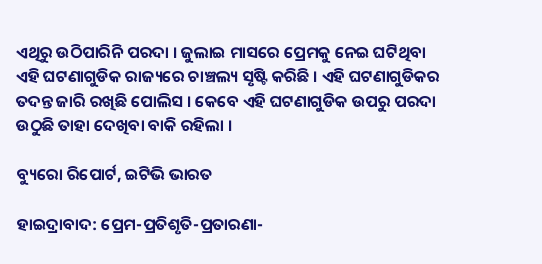ଏଥିରୁ ଉଠିପାରିନି ପରଦା । ଜୁଲାଇ ମାସରେ ପ୍ରେମକୁ ନେଇ ଘଟିଥିବା ଏହି ଘଟଣାଗୁଡିକ ରାଜ୍ୟରେ ଚାଞ୍ଚଲ୍ୟ ସୃଷ୍ଟି କରିଛି । ଏହି ଘଟଣାଗୁଡିକର ତଦନ୍ତ ଜାରି ରଖିଛି ପୋଲିସ । କେବେ ଏହି ଘଟଣାଗୁଡିକ ଉପରୁ ପରଦା ଉଠୁଛି ତାହା ଦେଖିବା ବାକି ରହିଲା ।

ବ୍ୟୁରୋ ରିପୋର୍ଟ, ଇଟିଭି ଭାରତ

ହାଇଦ୍ରାବାଦ: ପ୍ରେମ-ପ୍ରତିଶୃତି-ପ୍ରତାରଣା-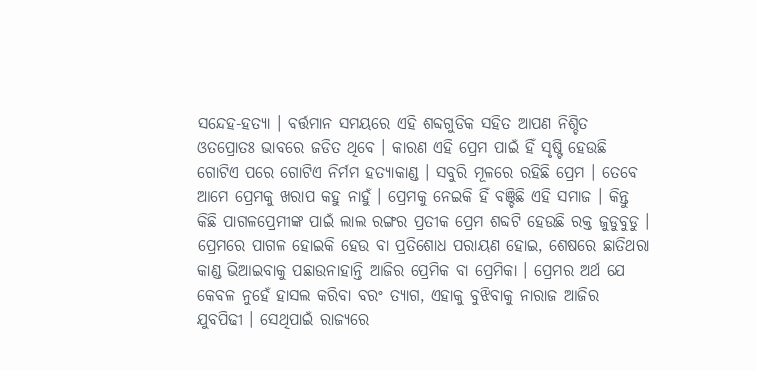ସନ୍ଦେହ-ହତ୍ୟା । ବର୍ତ୍ତମାନ ସମୟରେ ଏହି ଶବ୍ଦଗୁଡିକ ସହିତ ଆପଣ ନିଶ୍ଚିତ ଓତପ୍ରୋତଃ ଭାବରେ ଜଡିତ ଥିବେ । କାରଣ ଏହି ପ୍ରେମ ପାଇଁ ହିଁ ସୃଷ୍ଟି ହେଉଛି ଗୋଟିଏ ପରେ ଗୋଟିଏ ନିର୍ମମ ହତ୍ୟାକାଣ୍ଡ । ସବୁରି ମୂଳରେ ରହିଛି ପ୍ରେମ । ତେବେ ଆମେ ପ୍ରେମକୁ ଖରାପ କହୁ ନାହୁଁ । ପ୍ରେମକୁ ନେଇକି ହିଁ ବଞ୍ଚିଛି ଏହି ସମାଜ । କିନ୍ତୁ କିଛି ପାଗଳପ୍ରେମୀଙ୍କ ପାଇଁ ଲାଲ ରଙ୍ଗର ପ୍ରତୀକ ପ୍ରେମ ଶବ୍ଦଟି ହେଉଛି ରକ୍ତ ଜୁଡୁବୁଡୁ । ପ୍ରେମରେ ପାଗଳ ହୋଇକି ହେଉ ବା ପ୍ରତିଶୋଧ ପରାୟଣ ହୋଇ, ଶେଷରେ ଛାତିଥରା କାଣ୍ଡ ଭିଆଇବାକୁ ପଛାଉନାହାନ୍ତି ଆଜିର ପ୍ରେମିକ ବା ପ୍ରେମିକା । ପ୍ରେମର ଅର୍ଥ ଯେ କେବଳ ନୁହେଁ ହାସଲ କରିବା ବରଂ ତ୍ୟାଗ, ଏହାକୁ ବୁଝିବାକୁ ନାରାଜ ଆଜିର ଯୁବପିଢୀ । ସେଥିପାଇଁ ରାଜ୍ୟରେ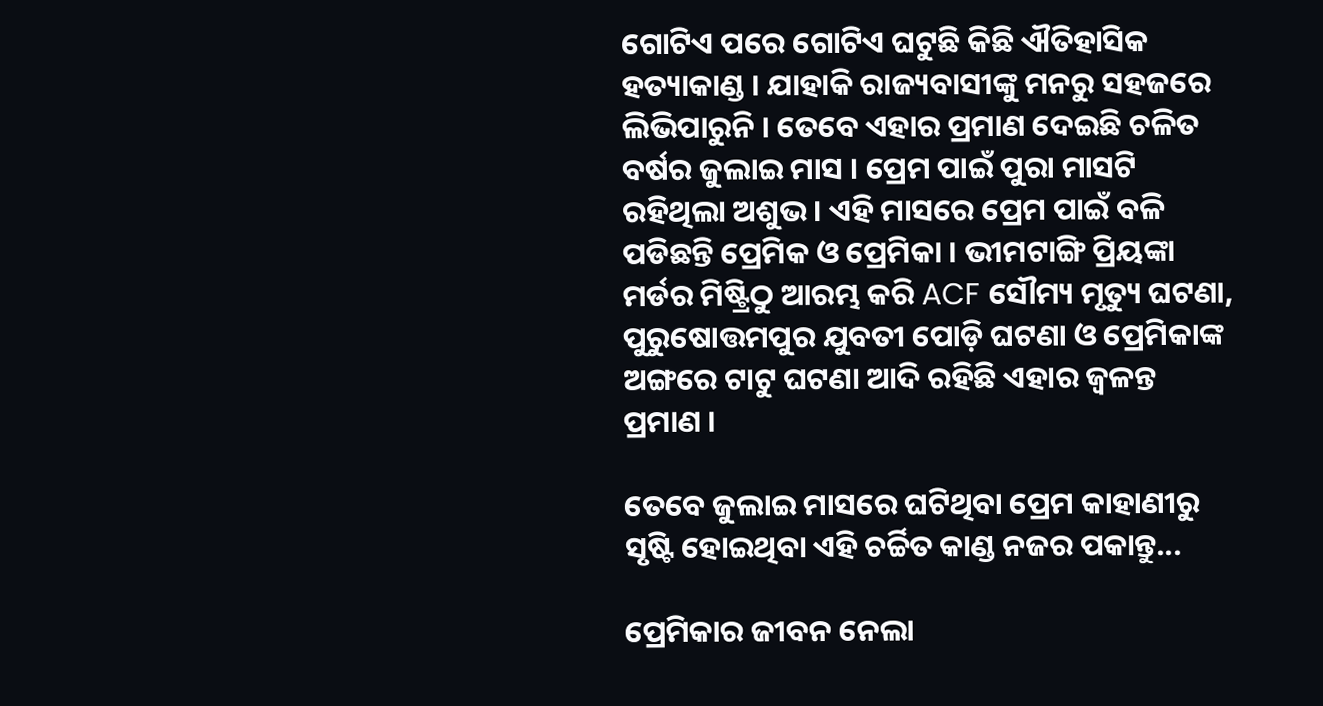ଗୋଟିଏ ପରେ ଗୋଟିଏ ଘଟୁଛି କିଛି ଐତିହାସିକ ହତ୍ୟାକାଣ୍ଡ । ଯାହାକି ରାଜ୍ୟବାସୀଙ୍କୁ ମନରୁ ସହଜରେ ଲିଭିପାରୁନି । ତେବେ ଏହାର ପ୍ରମାଣ ଦେଇଛି ଚଳିତ ବର୍ଷର ଜୁଲାଇ ମାସ । ପ୍ରେମ ପାଇଁ ପୁରା ମାସଟି ରହିଥିଲା ଅଶୁଭ । ଏହି ମାସରେ ପ୍ରେମ ପାଇଁ ବଳି ପଡିଛନ୍ତି ପ୍ରେମିକ ଓ ପ୍ରେମିକା । ଭୀମଟାଙ୍ଗି ପ୍ରିୟଙ୍କା ମର୍ଡର ମିଷ୍ଟ୍ରିଠୁ ଆରମ୍ଭ କରି ACF ସୌମ୍ୟ ମୃତ୍ୟୁ ଘଟଣା, ପୁରୁଷୋତ୍ତମପୁର ଯୁବତୀ ପୋଡ଼ି ଘଟଣା ଓ ପ୍ରେମିକାଙ୍କ ଅଙ୍ଗରେ ଟାଟୁ ଘଟଣା ଆଦି ରହିଛି ଏହାର ଜ୍ବଳନ୍ତ ପ୍ରମାଣ ।

ତେବେ ଜୁଲାଇ ମାସରେ ଘଟିଥିବା ପ୍ରେମ କାହାଣୀରୁ ସୃଷ୍ଟି ହୋଇଥିବା ଏହି ଚର୍ଚ୍ଚିତ କାଣ୍ଡ ନଜର ପକାନ୍ତୁ...

ପ୍ରେମିକାର ଜୀବନ ନେଲା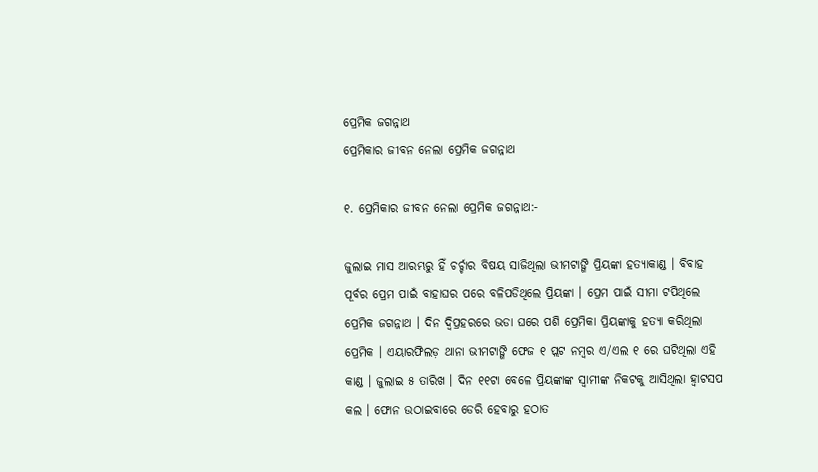ପ୍ରେମିକ ଜଗନ୍ନାଥ
ପ୍ରେମିକାର ଜୀବନ ନେଲା ପ୍ରେମିକ ଜଗନ୍ନାଥ

୧. ପ୍ରେମିକାର ଜୀବନ ନେଲା ପ୍ରେମିକ ଜଗନ୍ନାଥ:-

ଜୁଲାଇ ମାସ ଆରମ୍ଭରୁ ହିଁ ଚର୍ଚ୍ଚାର ବିଷୟ ସାଜିଥିଲା ଭୀମଟାଙ୍ଗି ପ୍ରିୟଙ୍କା ହତ୍ୟାକାଣ୍ଡ । ବିବାହ ପୂର୍ବର ପ୍ରେମ ପାଇଁ ବାହାଘର ପରେ ବଳିପଡିଥିଲେ ପ୍ରିୟଙ୍କା । ପ୍ରେମ ପାଇଁ ସୀମା ଟପିଥିଲେ ପ୍ରେମିକ ଜଗନ୍ନାଥ । ଦିନ ଦ୍ବିପ୍ରହରରେ ଭଡା ଘରେ ପଶି ପ୍ରେମିକା ପ୍ରିୟଙ୍କାକୁ ହତ୍ୟା କରିଥିଲା ପ୍ରେମିକ । ଏୟାରଫିଲଡ଼ ଥାନା ଭୀମଟାଙ୍ଗି ଫେଜ ୧ ପ୍ଲଟ ନମ୍ବର ଏ/ଏଲ ୧ ରେ ଘଟିଥିଲା ଏହି କାଣ୍ଡ । ଜୁଲାଇ ୫ ତାରିଖ । ଦିନ ୧୧ଟା ବେଳେ ପ୍ରିୟଙ୍କାଙ୍କ ସ୍ବାମୀଙ୍କ ନିକଟକୁ ଆସିଥିଲା ହ୍ବାଟସପ କଲ । ଫୋନ ଉଠାଇବାରେ ଡେରି ହେବାରୁ ହଠାତ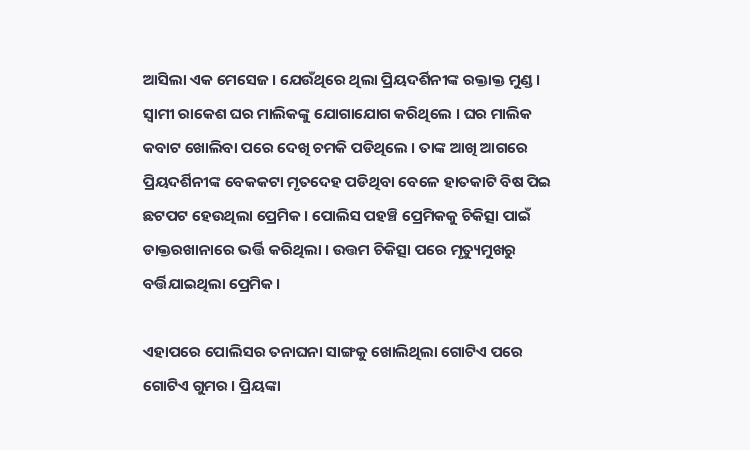ଆସିଲା ଏକ ମେସେଜ। ଯେଉଁଥିରେ ଥିଲା ପ୍ରିୟଦର୍ଶିନୀଙ୍କ ରକ୍ତାକ୍ତ ମୁଣ୍ଡ । ସ୍ବାମୀ ରାକେଶ ଘର ମାଲିକଙ୍କୁ ଯୋଗାଯୋଗ କରିଥିଲେ । ଘର ମାଲିକ କବାଟ ଖୋଲିବା ପରେ ଦେଖି ଚମକି ପଡିଥିଲେ । ତାଙ୍କ ଆଖି ଆଗରେ ପ୍ରିୟଦର୍ଶିନୀଙ୍କ ବେକକଟା ମୃତଦେହ ପଡିଥିବା ବେଳେ ହାତକାଟି ବିଷ ପିଇ ଛଟପଟ ହେଉଥିଲା ପ୍ରେମିକ । ପୋଲିସ ପହଞ୍ଚି ପ୍ରେମିକକୁ ଚିକିତ୍ସା ପାଇଁ ଡାକ୍ତରଖାନାରେ ଭର୍ତ୍ତି କରିଥିଲା । ଉତ୍ତମ ଚିକିତ୍ସା ପରେ ମୃତ୍ୟୁମୁଖରୁ ବର୍ତ୍ତିଯାଇଥିଲା ପ୍ରେମିକ ।

ଏହାପରେ ପୋଲିସର ତନାଘନା ସାଙ୍ଗକୁ ଖୋଲିଥିଲା ଗୋଟିଏ ପରେ ଗୋଟିଏ ଗୁମର । ପ୍ରିୟଙ୍କା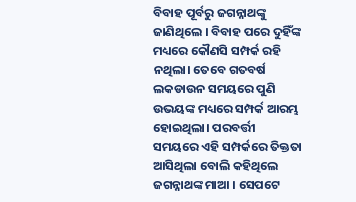ବିବାହ ପୂର୍ବରୁ ଜଗନ୍ନାଥଙ୍କୁ ଜାଣିଥିଲେ । ବିବାହ ପରେ ଦୁହିଁଙ୍କ ମଧ୍ୟରେ କୌଣସି ସମ୍ପର୍କ ରହି ନଥିଲା। ତେବେ ଗତବର୍ଷ ଲକଡାଉନ ସମୟରେ ପୁଣି ଉଭୟଙ୍କ ମଧ୍ୟରେ ସମ୍ପର୍କ ଆରମ୍ଭ ହୋଇଥିଲା। ପରବର୍ତ୍ତୀ ସମୟରେ ଏହି ସମ୍ପର୍କରେ ତିକ୍ତତା ଆସିଥିଲା ବୋଲି କହିଥିଲେ ଜଗନ୍ନାଥଙ୍କ ମାଆ । ସେପଟେ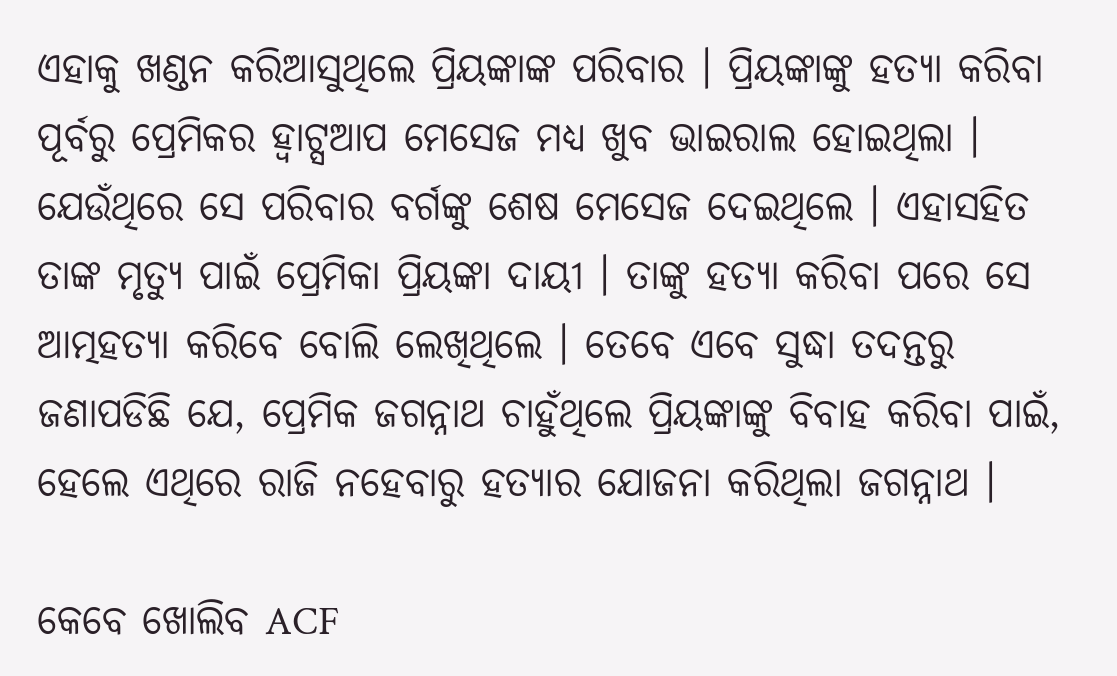ଏହାକୁ ଖଣ୍ଡନ କରିଆସୁଥିଲେ ପ୍ରିୟଙ୍କାଙ୍କ ପରିବାର । ପ୍ରିୟଙ୍କାଙ୍କୁ ହତ୍ୟା କରିବା ପୂର୍ବରୁ ପ୍ରେମିକର ହ୍ବାଟ୍ସଆପ ମେସେଜ ମଧ୍ୟ ଖୁବ ଭାଇରାଲ ହୋଇଥିଲା । ଯେଉଁଥିରେ ସେ ପରିବାର ବର୍ଗଙ୍କୁ ଶେଷ ମେସେଜ ଦେଇଥିଲେ । ଏହାସହିତ ତାଙ୍କ ମୃତ୍ୟୁ ପାଇଁ ପ୍ରେମିକା ପ୍ରିୟଙ୍କା ଦାୟୀ । ତାଙ୍କୁ ହତ୍ୟା କରିବା ପରେ ସେ ଆତ୍ମହତ୍ୟା କରିବେ ବୋଲି ଲେଖିଥିଲେ । ତେବେ ଏବେ ସୁଦ୍ଧା ତଦନ୍ତରୁ ଜଣାପଡିଛି ଯେ, ପ୍ରେମିକ ଜଗନ୍ନାଥ ଚାହୁଁଥିଲେ ପ୍ରିୟଙ୍କାଙ୍କୁ ବିବାହ କରିବା ପାଇଁ, ହେଲେ ଏଥିରେ ରାଜି ନହେବାରୁ ହତ୍ୟାର ଯୋଜନା କରିଥିଲା ଜଗନ୍ନାଥ ।

କେବେ ଖୋଲିବ ACF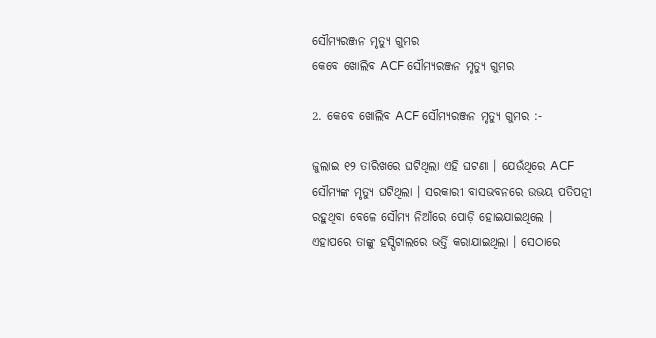ସୌମ୍ୟରଞ୍ଜନ ମୃତ୍ୟୁ ଗୁମର
କେବେ ଖୋଲିବ ACF ସୌମ୍ୟରଞ୍ଜନ ମୃତ୍ୟୁ ଗୁମର

2. କେବେ ଖୋଲିବ ACF ସୌମ୍ୟରଞ୍ଜନ ମୃତ୍ୟୁ ଗୁମର :-

ଜୁଲାଇ ୧୨ ତାରିଖରେ ଘଟିଥିଲା ଏହି ଘଟଣା । ଯେଉଁଥିରେ ACF ସୌମ୍ୟଙ୍କ ମୃତ୍ୟୁ ଘଟିଥିଲା । ସରକାରୀ ବାସଭବନରେ ଉଭୟ ପତିପତ୍ନୀ ରହୁଥିବା ବେଳେ ସୌମ୍ୟ ନିଆଁରେ ପୋଡ଼ି ହୋଇଯାଇଥିଲେ । ଏହାପରେ ତାଙ୍କୁ ହସ୍ପିଟାଲରେ ଭର୍ତ୍ତି କରାଯାଇଥିଲା । ସେଠାରେ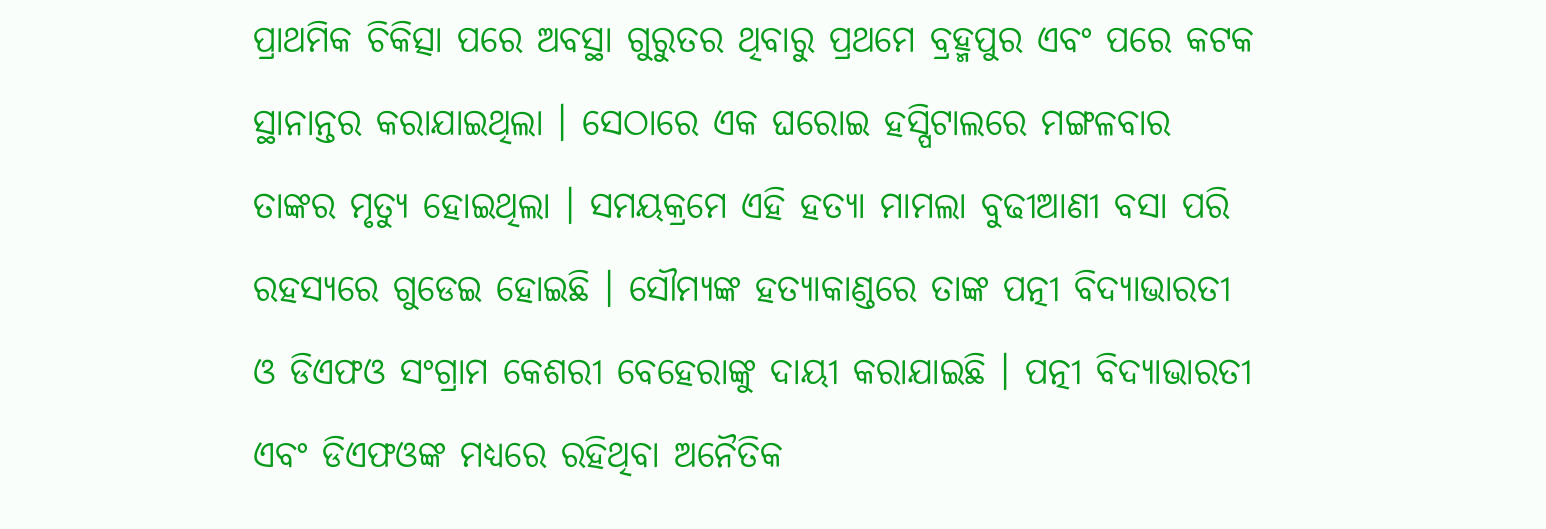ପ୍ରାଥମିକ ଚିକିତ୍ସା ପରେ ଅବସ୍ଥା ଗୁରୁତର ଥିବାରୁ ପ୍ରଥମେ ବ୍ରହ୍ମପୁର ଏବଂ ପରେ କଟକ ସ୍ଥାନାନ୍ତର କରାଯାଇଥିଲା । ସେଠାରେ ଏକ ଘରୋଇ ହସ୍ପିଟାଲରେ ମଙ୍ଗଳବାର ତାଙ୍କର ମୃତ୍ୟୁ ହୋଇଥିଲା । ସମୟକ୍ରମେ ଏହି ହତ୍ୟା ମାମଲା ବୁଢୀଆଣୀ ବସା ପରି ରହସ୍ୟରେ ଗୁଡେଇ ହୋଇଛି । ସୌମ୍ୟଙ୍କ ହତ୍ୟାକାଣ୍ଡରେ ତାଙ୍କ ପତ୍ନୀ ବିଦ୍ୟାଭାରତୀ ଓ ଡିଏଫଓ ସଂଗ୍ରାମ କେଶରୀ ବେହେରାଙ୍କୁ ଦାୟୀ କରାଯାଇଛି । ପତ୍ନୀ ବିଦ୍ୟାଭାରତୀ ଏବଂ ଡିଏଫଓଙ୍କ ମଧ୍ୟରେ ରହିଥିବା ଅନୈତିକ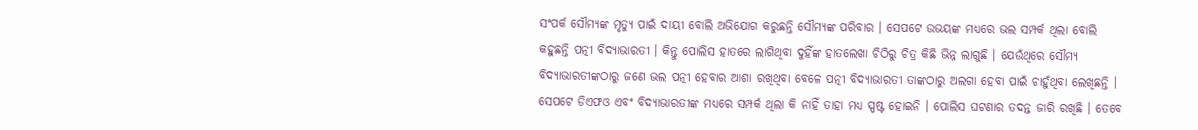ସଂପର୍କ ସୌମ୍ୟଙ୍କ ମୃତ୍ୟୁ ପାଇଁ ଦାୟୀ ବୋଲି ଅଭିଯୋଗ କରୁଛନ୍ତି ସୌମ୍ୟଙ୍କ ପରିବାର । ସେପଟେ ଉଭୟଙ୍କ ମଧ୍ୟରେ ଭଲ ସମ୍ପର୍କ ଥିଲା ବୋଲି କହୁଛନ୍ତି ପତ୍ନୀ ବିଦ୍ୟାଭାରତୀ । କିନ୍ତୁ ପୋଲିସ ହାତରେ ଲାଗିଥିବା ଦୁହିଁଙ୍କ ହାତଲେଖା ଚିଠିରୁ ଚିତ୍ର କିଛି ଭିନ୍ନ ଲାଗୁଛି । ଯେଉଁଥିରେ ସୌମ୍ୟ ବିଦ୍ୟାଭାରତୀଙ୍କଠାରୁ ଜଣେ ଭଲ ପତ୍ନୀ ହେବାର ଆଶା ରଖିଥିବା ବେଳେ ପତ୍ନୀ ବିଦ୍ୟାଭାରତୀ ତାଙ୍କଠାରୁ ଅଲଗା ହେବା ପାଇଁ ଚାହୁଁଥିବା ଲେଖିଛନ୍ତି । ସେପଟେ ଡିଏଫଓ ଏବଂ ବିଦ୍ୟାଭାରତୀଙ୍କ ମଧ୍ୟରେ ସମ୍ପର୍କ ଥିଲା କି ନାହିଁ ତାହା ମଧ୍ୟ ସ୍ପଷ୍ଟ ହୋଇନି । ପୋଲିସ ଘଟଣାର ତଦନ୍ତ ଜାରି ରଖିଛି । ତେବେ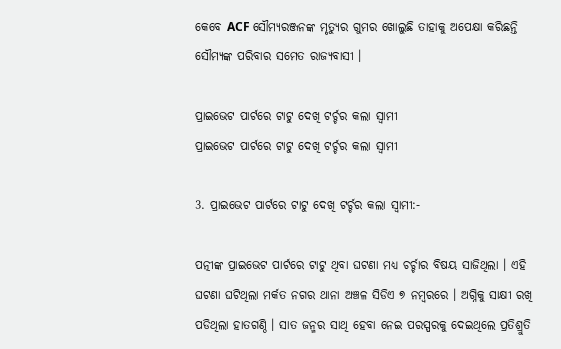କେବେ ACF ସୌମ୍ୟରଞ୍ଜନଙ୍କ ମୃତ୍ୟୁର ଗୁମର ଖୋଲୁଛି ତାହାକୁ ଅପେକ୍ଷା କରିଛନ୍ତି ସୌମ୍ୟଙ୍କ ପରିବାର ସମେତ ରାଜ୍ୟବାସୀ ।

ପ୍ରାଇଭେଟ ପାର୍ଟରେ ଟାଟୁ ଦେଖି ଟର୍ଚ୍ଚର କଲା ସ୍ବାମୀ
ପ୍ରାଇଭେଟ ପାର୍ଟରେ ଟାଟୁ ଦେଖି ଟର୍ଚ୍ଚର କଲା ସ୍ବାମୀ

3. ପ୍ରାଇଭେଟ ପାର୍ଟରେ ଟାଟୁ ଦେଖି ଟର୍ଚ୍ଚର କଲା ସ୍ବାମୀ:-

ପତ୍ନୀଙ୍କ ପ୍ରାଇଭେଟ ପାର୍ଟରେ ଟାଟୁ ଥିବା ଘଟଣା ମଧ୍ୟ ଚର୍ଚ୍ଚାର ବିଷୟ ସାଜିଥିଲା । ଏହି ଘଟଣା ଘଟିଥିଲା ମର୍କତ ନଗର ଥାନା ଅଞ୍ଚଳ ସିଡିଏ ୭ ନମ୍ବରରେ । ଅଗ୍ନିକୁ ସାକ୍ଷୀ ରଖି ପଡିଥିଲା ହାତଗଣ୍ଠି । ସାତ ଜନ୍ମର ସାଥି ହେବା ନେଇ ପରସ୍ପରକୁ ଦେଇଥିଲେ ପ୍ରତିଶ୍ରୁତି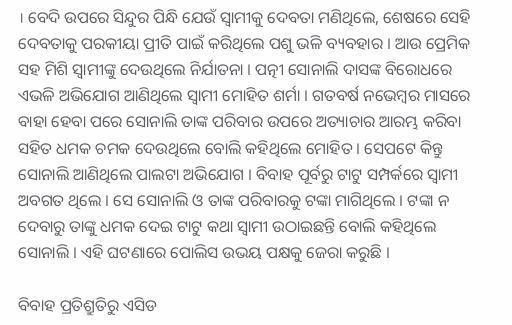। ବେଦି ଉପରେ ସିନ୍ଦୁର ପିନ୍ଧି ଯେଉଁ ସ୍ବାମୀକୁ ଦେବତା ମଣିଥିଲେ, ଶେଷରେ ସେହି ଦେବତାକୁ ପରକୀୟା ପ୍ରୀତି ପାଇଁ କରିଥିଲେ ପଶୁ ଭଳି ବ୍ୟବହାର । ଆଉ ପ୍ରେମିକ ସହ ମିଶି ସ୍ବାମୀଙ୍କୁ ଦେଉଥିଲେ ନିର୍ଯାତନା । ପତ୍ନୀ ସୋନାଲି ଦାସଙ୍କ ବିରୋଧରେ ଏଭଳି ଅଭିଯୋଗ ଆଣିଥିଲେ ସ୍ବାମୀ ମୋହିତ ଶର୍ମା । ଗତବର୍ଷ ନଭେମ୍ବର ମାସରେ ବାହା ହେବା ପରେ ସୋନାଲି ତାଙ୍କ ପରିବାର ଉପରେ ଅତ୍ୟାଚାର ଆରମ୍ଭ କରିବା ସହିତ ଧମକ ଚମକ ଦେଉଥିଲେ ବୋଲି କହିଥିଲେ ମୋହିତ । ସେପଟେ କିନ୍ତୁ ସୋନାଲି ଆଣିଥିଲେ ପାଲଟା ଅଭିଯୋଗ । ବିବାହ ପୂର୍ବରୁ ଟାଟୁ ସମ୍ପର୍କରେ ସ୍ବାମୀ ଅବଗତ ଥିଲେ । ସେ ସୋନାଲି ଓ ତାଙ୍କ ପରିବାରକୁ ଟଙ୍କା ମାଗିଥିଲେ । ଟଙ୍କା ନ ଦେବାରୁ ତାଙ୍କୁ ଧମକ ଦେଇ ଟାଟୁ କଥା ସ୍ବାମୀ ଉଠାଇଛନ୍ତି ବୋଲି କହିଥିଲେ ସୋନାଲି । ଏହି ଘଟଣାରେ ପୋଲିସ ଉଭୟ ପକ୍ଷକୁ ଜେରା କରୁଛି ।

ବିବାହ ପ୍ରତିଶ୍ରୁତିରୁ ଏସିଡ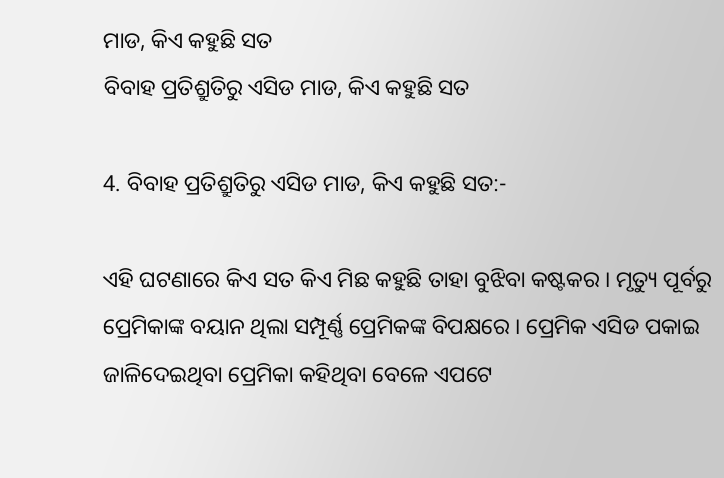ମାଡ, କିଏ କହୁଛି ସତ
ବିବାହ ପ୍ରତିଶ୍ରୁତିରୁ ଏସିଡ ମାଡ, କିଏ କହୁଛି ସତ

4. ବିବାହ ପ୍ରତିଶ୍ରୁତିରୁ ଏସିଡ ମାଡ, କିଏ କହୁଛି ସତ:-

ଏହି ଘଟଣାରେ କିଏ ସତ କିଏ ମିଛ କହୁଛି ତାହା ବୁଝିବା କଷ୍ଟକର । ମୃତ୍ୟୁ ପୂର୍ବରୁ ପ୍ରେମିକାଙ୍କ ବୟାନ ଥିଲା ସମ୍ପୂର୍ଣ୍ଣ ପ୍ରେମିକଙ୍କ ବିପକ୍ଷରେ । ପ୍ରେମିକ ଏସିଡ ପକାଇ ଜାଳିଦେଇଥିବା ପ୍ରେମିକା କହିଥିବା ବେଳେ ଏପଟେ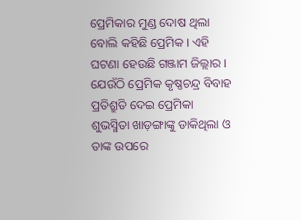ପ୍ରେମିକାର ମୁଣ୍ଡ ଦୋଷ ଥିଲା ବୋଲି କହିଛି ପ୍ରେମିକ । ଏହି ଘଟଣା ହେଉଛି ଗଞ୍ଜାମ ଜିଲ୍ଲାର । ଯେଉଁଠି ପ୍ରେମିକ କୃଷ୍ଣଚନ୍ଦ୍ର ବିବାହ ପ୍ରତିଶ୍ରୁତି ଦେଇ ପ୍ରେମିକା ଶୁଭସ୍ମିତା ଖାଡ଼ଙ୍ଗାଙ୍କୁ ଡାକିଥିଲା ଓ ତାଙ୍କ ଉପରେ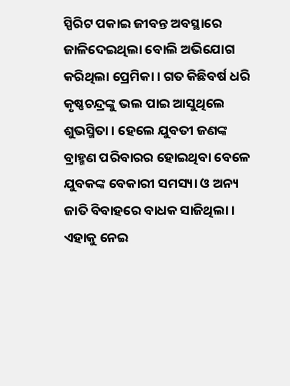ସ୍ପିରିଟ ପକାଇ ଜୀବନ୍ତ ଅବସ୍ଥାରେ ଜାଳିଦେଇଥିଲା ବୋଲି ଅଭିଯୋଗ କରିଥିଲା ପ୍ରେମିକା । ଗତ କିଛିବର୍ଷ ଧରି କୃଷ୍ଣଚନ୍ଦ୍ରଙ୍କୁ ଭଲ ପାଇ ଆସୁଥିଲେ ଶୁଭସ୍ମିତା । ହେଲେ ଯୁବତୀ ଜଣଙ୍କ ବ୍ରାହ୍ମଣ ପରିବାରର ହୋଇଥିବା ବେଳେ ଯୁବକଙ୍କ ବେକାରୀ ସମସ୍ୟା ଓ ଅନ୍ୟ ଜାତି ବିବାହରେ ବାଧକ ସାଜିଥିଲା। ଏହାକୁ ନେଇ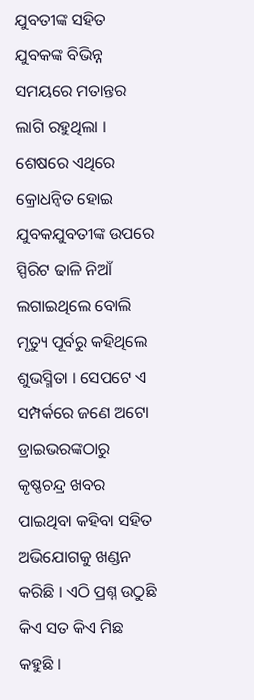ଯୁବତୀଙ୍କ ସହିତ ଯୁବକଙ୍କ ବିଭିନ୍ନ ସମୟରେ ମତାନ୍ତର ଲାଗି ରହୁଥିଲା । ଶେଷରେ ଏଥିରେ କ୍ରୋଧନ୍ବିତ ହୋଇ ଯୁବକଯୁବତୀଙ୍କ ଉପରେ ସ୍ପିରିଟ ଢାଳି ନିଆଁ ଲଗାଇଥିଲେ ବୋଲି ମୃତ୍ୟୁ ପୂର୍ବରୁ କହିଥିଲେ ଶୁଭସ୍ମିତା । ସେପଟେ ଏ ସମ୍ପର୍କରେ ଜଣେ ଅଟୋ ଡ୍ରାଇଭରଙ୍କଠାରୁ କୃଷ୍ଣଚନ୍ଦ୍ର ଖବର ପାଇଥିବା କହିବା ସହିତ ଅଭିଯୋଗକୁ ଖଣ୍ଡନ କରିଛି । ଏଠି ପ୍ରଶ୍ନ ଉଠୁଛି କିଏ ସତ କିଏ ମିଛ କହୁଛି ।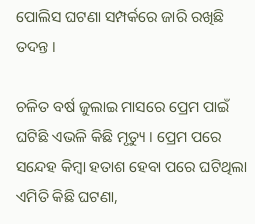ପୋଲିସ ଘଟଣା ସମ୍ପର୍କରେ ଜାରି ରଖିଛି ତଦନ୍ତ ।

ଚଳିତ ବର୍ଷ ଜୁଲାଇ ମାସରେ ପ୍ରେମ ପାଇଁ ଘଟିଛି ଏଭଳି କିଛି ମୃତ୍ୟୁ । ପ୍ରେମ ପରେ ସନ୍ଦେହ କିମ୍ବା ହତାଶ ହେବା ପରେ ଘଟିଥିଲା ଏମିତି କିଛି ଘଟଣା,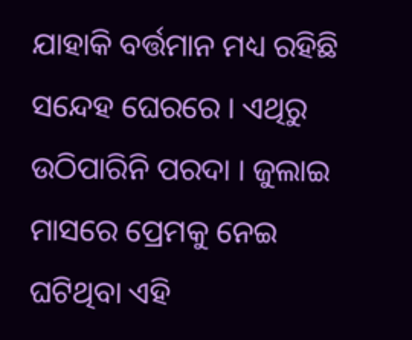ଯାହାକି ବର୍ତ୍ତମାନ ମଧ୍ୟ ରହିଛି ସନ୍ଦେହ ଘେରରେ । ଏଥିରୁ ଉଠିପାରିନି ପରଦା । ଜୁଲାଇ ମାସରେ ପ୍ରେମକୁ ନେଇ ଘଟିଥିବା ଏହି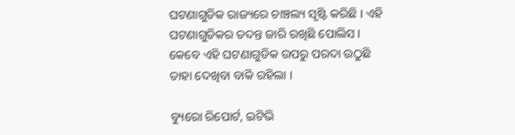ଘଟଣାଗୁଡିକ ରାଜ୍ୟରେ ଚାଞ୍ଚଲ୍ୟ ସୃଷ୍ଟି କରିଛି । ଏହି ଘଟଣାଗୁଡିକର ତଦନ୍ତ ଜାରି ରଖିଛି ପୋଲିସ । କେବେ ଏହି ଘଟଣାଗୁଡିକ ଉପରୁ ପରଦା ଉଠୁଛି ତାହା ଦେଖିବା ବାକି ରହିଲା ।

ବ୍ୟୁରୋ ରିପୋର୍ଟ, ଇଟିଭି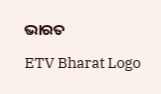ଭାରତ

ETV Bharat Logo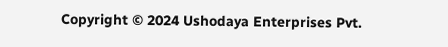Copyright © 2024 Ushodaya Enterprises Pvt.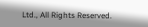Ltd., All Rights Reserved.